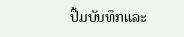ປື້ມບັນທຶກແລະ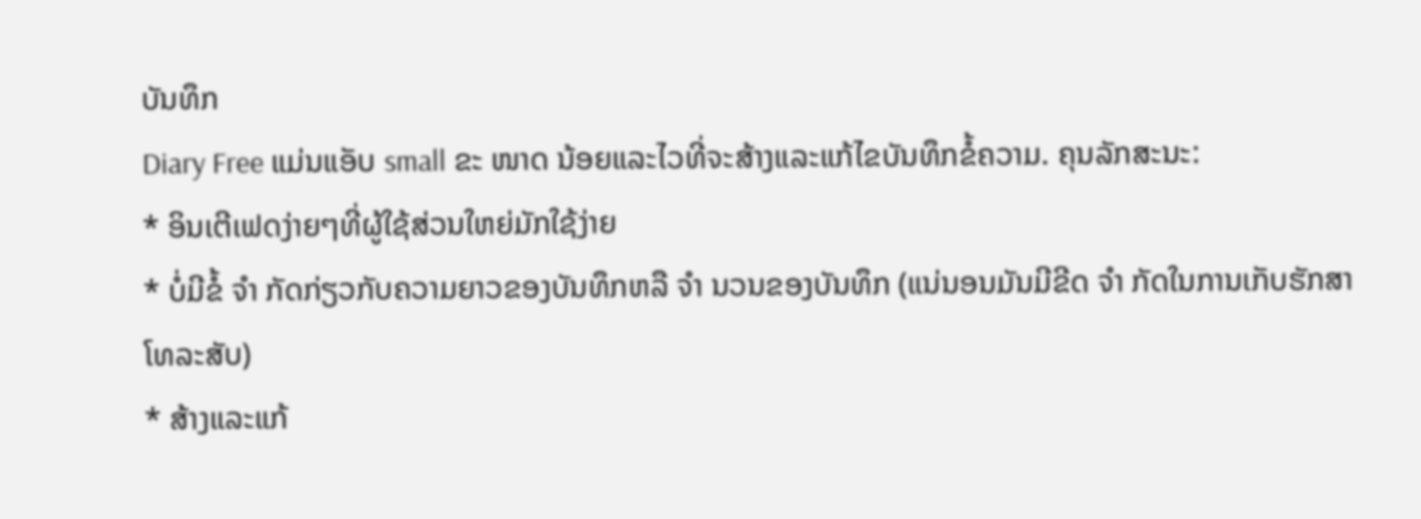ບັນທຶກ
Diary Free ແມ່ນແອັບ small ຂະ ໜາດ ນ້ອຍແລະໄວທີ່ຈະສ້າງແລະແກ້ໄຂບັນທຶກຂໍ້ຄວາມ. ຄຸນລັກສະນະ:
* ອິນເຕີເຟດງ່າຍໆທີ່ຜູ້ໃຊ້ສ່ວນໃຫຍ່ມັກໃຊ້ງ່າຍ
* ບໍ່ມີຂໍ້ ຈຳ ກັດກ່ຽວກັບຄວາມຍາວຂອງບັນທຶກຫລື ຈຳ ນວນຂອງບັນທຶກ (ແນ່ນອນມັນມີຂີດ ຈຳ ກັດໃນການເກັບຮັກສາໂທລະສັບ)
* ສ້າງແລະແກ້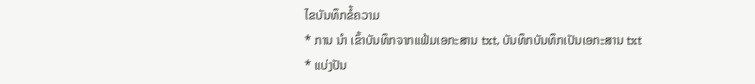ໄຂບັນທຶກຂໍ້ຄວາມ
* ການ ນຳ ເຂົ້າບັນທຶກຈາກແຟ້ມເອກະສານ txt, ບັນທຶກບັນທຶກເປັນເອກະສານ txt
* ແບ່ງປັນ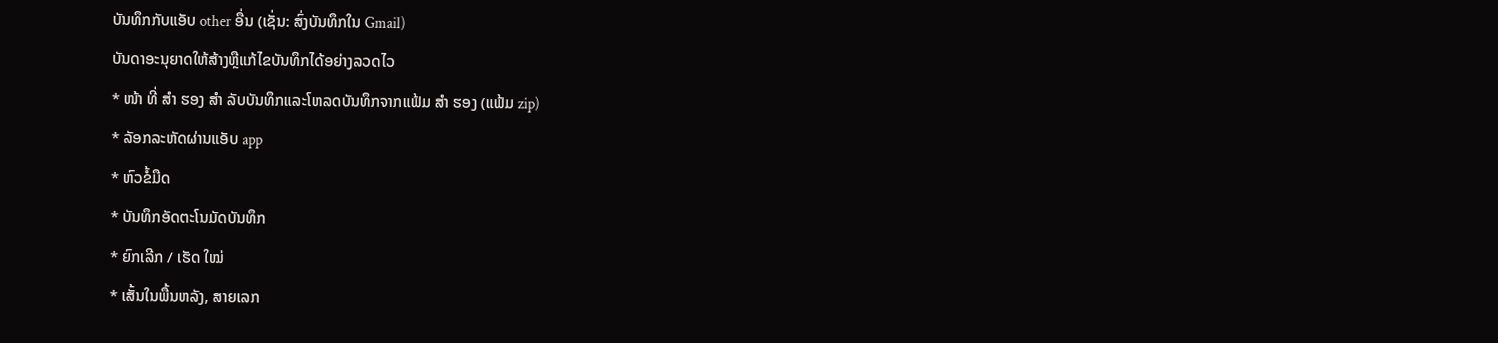ບັນທຶກກັບແອັບ other ອື່ນ (ເຊັ່ນ: ສົ່ງບັນທຶກໃນ Gmail)
ບັນດາອະນຸຍາດໃຫ້ສ້າງຫຼືແກ້ໄຂບັນທຶກໄດ້ອຍ່າງລວດໄວ
* ໜ້າ ທີ່ ສຳ ຮອງ ສຳ ລັບບັນທຶກແລະໂຫລດບັນທຶກຈາກແຟ້ມ ສຳ ຮອງ (ແຟ້ມ zip)
* ລັອກລະຫັດຜ່ານແອັບ app
* ຫົວຂໍ້ມືດ
* ບັນທຶກອັດຕະໂນມັດບັນທຶກ
* ຍົກເລີກ / ເຮັດ ໃໝ່
* ເສັ້ນໃນພື້ນຫລັງ, ສາຍເລກ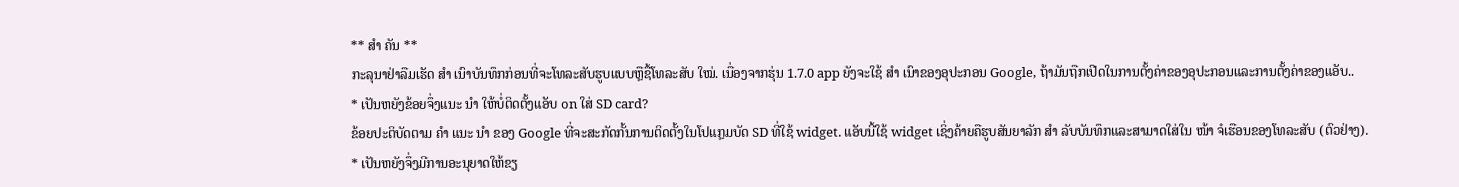** ສຳ ຄັນ **
ກະລຸນາຢ່າລືມເຮັດ ສຳ ເນົາບັນທຶກກ່ອນທີ່ຈະໂທລະສັບຮູບແບບຫຼືຊື້ໂທລະສັບ ໃໝ່. ເນື່ອງຈາກຮຸ່ນ 1.7.0 app ຍັງຈະໃຊ້ ສຳ ເນົາຂອງອຸປະກອນ Google, ຖ້າມັນຖືກເປີດໃນການຕັ້ງຄ່າຂອງອຸປະກອນແລະການຕັ້ງຄ່າຂອງແອັບ..
* ເປັນຫຍັງຂ້ອຍຈຶ່ງແນະ ນຳ ໃຫ້ບໍ່ຕິດຕັ້ງແອັບ on ໃສ່ SD card?
ຂ້ອຍປະຕິບັດຕາມ ຄຳ ແນະ ນຳ ຂອງ Google ທີ່ຈະສະກັດກັ້ນການຕິດຕັ້ງໃນໂປແກຼມບັດ SD ທີ່ໃຊ້ widget. ແອັບນີ້ໃຊ້ widget ເຊິ່ງຄ້າຍຄືຮູບສັນຍາລັກ ສຳ ລັບບັນທຶກແລະສາມາດໃສ່ໃນ ໜ້າ ຈໍເຮືອນຂອງໂທລະສັບ (ຕົວຢ່າງ).
* ເປັນຫຍັງຈຶ່ງມີການອະນຸຍາດໃຫ້ຂຽ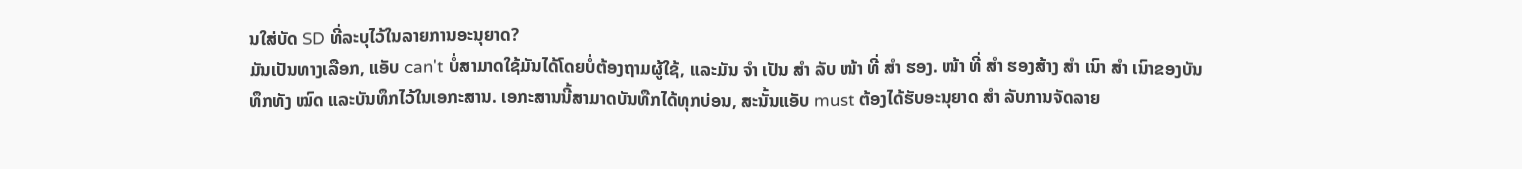ນໃສ່ບັດ SD ທີ່ລະບຸໄວ້ໃນລາຍການອະນຸຍາດ?
ມັນເປັນທາງເລືອກ, ແອັບ can't ບໍ່ສາມາດໃຊ້ມັນໄດ້ໂດຍບໍ່ຕ້ອງຖາມຜູ້ໃຊ້, ແລະມັນ ຈຳ ເປັນ ສຳ ລັບ ໜ້າ ທີ່ ສຳ ຮອງ. ໜ້າ ທີ່ ສຳ ຮອງສ້າງ ສຳ ເນົາ ສຳ ເນົາຂອງບັນທຶກທັງ ໝົດ ແລະບັນທຶກໄວ້ໃນເອກະສານ. ເອກະສານນີ້ສາມາດບັນທືກໄດ້ທຸກບ່ອນ, ສະນັ້ນແອັບ must ຕ້ອງໄດ້ຮັບອະນຸຍາດ ສຳ ລັບການຈັດລາຍ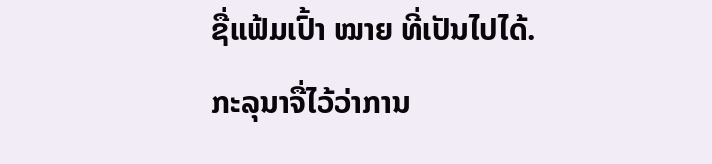ຊື່ແຟ້ມເປົ້າ ໝາຍ ທີ່ເປັນໄປໄດ້.
ກະລຸນາຈື່ໄວ້ວ່າການ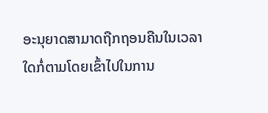ອະນຸຍາດສາມາດຖືກຖອນຄືນໃນເວລາໃດກໍ່ຕາມໂດຍເຂົ້າໄປໃນການ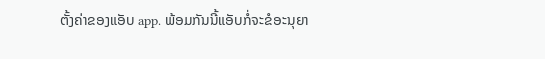ຕັ້ງຄ່າຂອງແອັບ app. ພ້ອມກັນນີ້ແອັບກໍ່ຈະຂໍອະນຸຍາ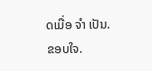ດເມື່ອ ຈຳ ເປັນ.
ຂອບໃຈ.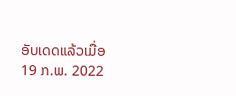ອັບເດດແລ້ວເມື່ອ
19 ກ.ພ. 2022